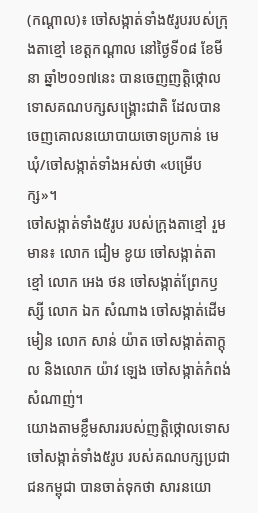(កណ្តាល)៖ ចៅសង្កាត់ទាំង៥រូបរបស់ក្រុងតាខ្មៅ ខេត្តកណ្តាល នៅថ្ងៃទី០៨ ខែមីនា ឆ្នាំ២០១៧នេះ បានចេញញតិ្តថ្កោលទោសគណបក្សសង្រ្គោះជាតិ ដែលបានចេញគោលនយោបាយចោទប្រកាន់ មេឃុំ/ចៅសង្កាត់ទាំងអស់ថា «បម្រើបក្ស»។
ចៅសង្កាត់ទាំង៥រូប របស់ក្រុងតាខ្មៅ រួមមាន៖ លោក ជៀម ខូយ ចៅសង្កាត់តាខ្មៅ លោក អេង ថន ចៅសង្កាត់ព្រែកឫស្សី លោក ឯក សំណាង ចៅសង្កាត់ដើមមៀន លោក សាន់ យ៉ាត ចៅសង្កាត់តាក្តុល និងលោក យ៉ាវ ឡេង ចៅសង្កាត់កំពង់សំណាញ់។
យោងតាមខ្លឹមសាររបស់ញត្តិថ្កោលទោស ចៅសង្កាត់ទាំង៥រូប របស់គណបក្សប្រជាជនកម្ពុជា បានចាត់ទុកថា សារនយោ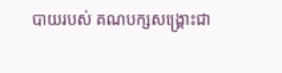បាយរបស់ គណបក្សសង្រ្គោះជា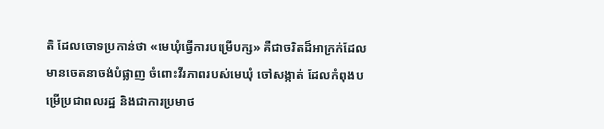តិ ដែលចោទប្រកាន់ថា «មេឃុំធ្វើការបម្រើបក្ស» គឺជាចរិតដ៏អាក្រក់ដែលមានចេតនាចង់បំផ្លាញ ចំពោះវីរភាពរបស់មេឃុំ ចៅសង្កាត់ ដែលកំពុងបម្រើប្រជាពលរដ្ឋ និងជាការប្រមាថ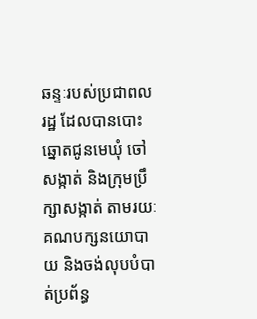ឆន្ទៈរបស់ប្រជាពលរដ្ឋ ដែលបានបោះឆ្នោតជូនមេឃុំ ចៅសង្កាត់ និងក្រុមប្រឹក្សាសង្កាត់ តាមរយៈគណបក្សនយោបាយ និងចង់លុបបំបាត់ប្រព័ន្ធ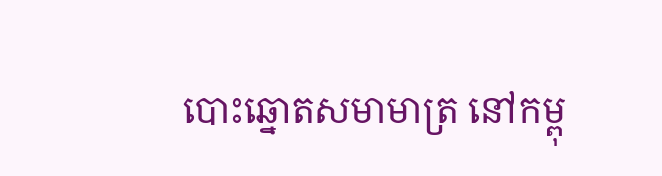បោះឆ្នោតសមាមាត្រ នៅកម្ពុ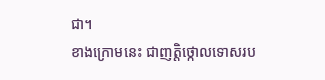ជា។
ខាងក្រោមនេះ ជាញត្តិថ្កោលទោសរប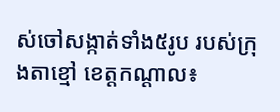ស់ចៅសង្កាត់ទាំង៥រូប របស់ក្រុងតាខ្មៅ ខេត្តកណ្តាល៖